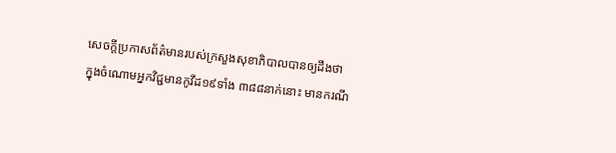សេចក្តីប្រកាសព័ត៌មានរបស់ក្រសួងសុខាភិបាលបានឲ្យដឹងថា ក្នុងចំណោមអ្នកវិជ្ជមានកូវីដ១៩ទាំង ៣៨៨នាក់នោះ មានករណី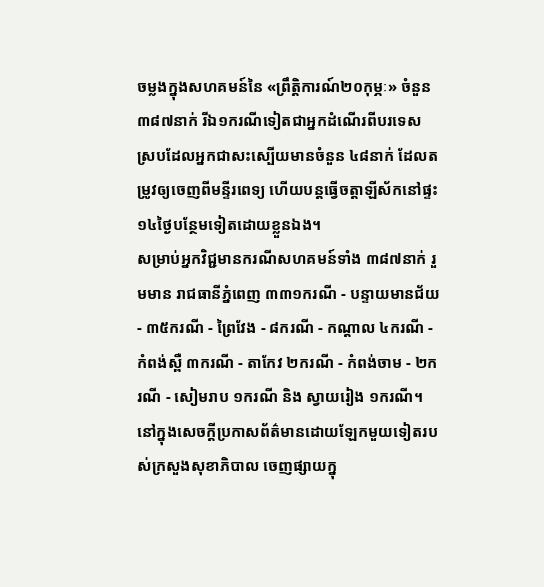ចម្លងក្នុងសហគមន៍នៃ «ព្រឹត្តិការណ៍២០កុម្ភៈ» ចំនួន៣៨៧នាក់ រីឯ១ករណីទៀតជាអ្នកដំណើរពីបរទេស ស្របដែលអ្នកជាសះស្បើយមានចំនួន ៤៨នាក់ ដែលតម្រូវឲ្យចេញពីមន្ទីរពេទ្យ ហើយបន្តធ្វើចត្តាឡីស័កនៅផ្ទះ១៤ថ្ងៃបន្ថែមទៀតដោយខ្លួនឯង។
សម្រាប់អ្នកវិជ្ជមានករណីសហគមន៍ទាំង ៣៨៧នាក់ រួមមាន រាជធានីភ្នំពេញ ៣៣១ករណី - បន្ទាយមានជ័យ - ៣៥ករណី - ព្រៃវែង - ៨ករណី - កណ្ដាល ៤ករណី - កំពង់ស្ពឺ ៣ករណី - តាកែវ ២ករណី - កំពង់ចាម - ២ករណី - សៀមរាប ១ករណី និង ស្វាយរៀង ១ករណី។
នៅក្នុងសេចក្តីប្រកាសព័ត៌មានដោយឡែកមួយទៀតរបស់ក្រសួងសុខាភិបាល ចេញផ្សាយក្នុ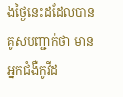ងថ្ងៃនេះដដែលបានគូសបញ្ជាក់ថា មានអ្នកជំងឺកូវីដ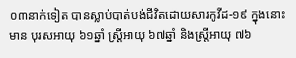០៣នាក់ទៀត បានស្លាប់បាត់បង់ជីវិតដោយសារកូវីដ-១៩ ក្នុងនោះមាន បុរសឣាយុ ៦១ឆ្នាំ ស្រ្តីឣាយុ ៦៧ឆ្នាំ និងស្រ្តីឣាយុ ៧៦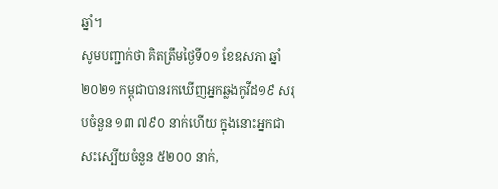ឆ្នាំ។
សូមបញ្ជាក់ថា គិតត្រឹមថ្ងៃទី០១ ខែឧសភា ឆ្នាំ២០២១ កម្ពុជាបានរកឃើញអ្នកឆ្លងកូវីដ១៩ សរុបចំនួន ១៣ ៧៩០ នាក់ហើយ ក្នុងនោះអ្នកជាសះស្បើយចំនួន ៥២០០ នាក់,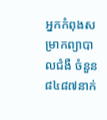អ្នកកំពុងសម្រាកព្យាបាលជំងឺ ចំនួន ៨៤៨៧នាក់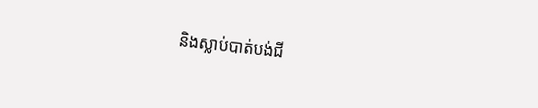និងស្លាប់បាត់បង់ជី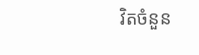វិតចំនួន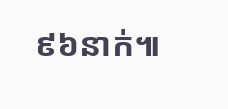៩៦នាក់៕